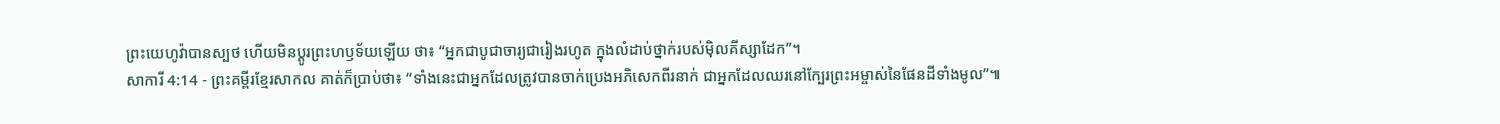ព្រះយេហូវ៉ាបានស្បថ ហើយមិនប្ដូរព្រះហឫទ័យឡើយ ថា៖ “អ្នកជាបូជាចារ្យជារៀងរហូត ក្នុងលំដាប់ថ្នាក់របស់ម៉ិលគីស្សាដែក”។
សាការី 4:14 - ព្រះគម្ពីរខ្មែរសាកល គាត់ក៏ប្រាប់ថា៖ “ទាំងនេះជាអ្នកដែលត្រូវបានចាក់ប្រេងអភិសេកពីរនាក់ ជាអ្នកដែលឈរនៅក្បែរព្រះអម្ចាស់នៃផែនដីទាំងមូល”៕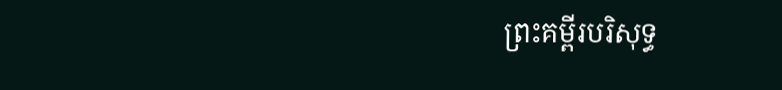ព្រះគម្ពីរបរិសុទ្ធ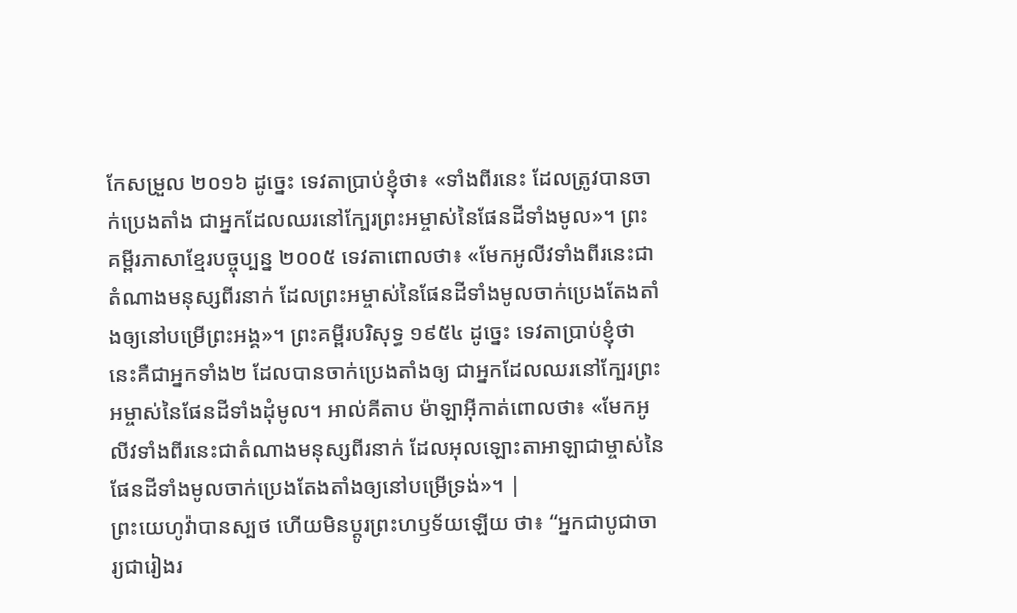កែសម្រួល ២០១៦ ដូច្នេះ ទេវតាប្រាប់ខ្ញុំថា៖ «ទាំងពីរនេះ ដែលត្រូវបានចាក់ប្រេងតាំង ជាអ្នកដែលឈរនៅក្បែរព្រះអម្ចាស់នៃផែនដីទាំងមូល»។ ព្រះគម្ពីរភាសាខ្មែរបច្ចុប្បន្ន ២០០៥ ទេវតាពោលថា៖ «មែកអូលីវទាំងពីរនេះជាតំណាងមនុស្សពីរនាក់ ដែលព្រះអម្ចាស់នៃផែនដីទាំងមូលចាក់ប្រេងតែងតាំងឲ្យនៅបម្រើព្រះអង្គ»។ ព្រះគម្ពីរបរិសុទ្ធ ១៩៥៤ ដូច្នេះ ទេវតាប្រាប់ខ្ញុំថា នេះគឺជាអ្នកទាំង២ ដែលបានចាក់ប្រេងតាំងឲ្យ ជាអ្នកដែលឈរនៅក្បែរព្រះអម្ចាស់នៃផែនដីទាំងដុំមូល។ អាល់គីតាប ម៉ាឡាអ៊ីកាត់ពោលថា៖ «មែកអូលីវទាំងពីរនេះជាតំណាងមនុស្សពីរនាក់ ដែលអុលឡោះតាអាឡាជាម្ចាស់នៃផែនដីទាំងមូលចាក់ប្រេងតែងតាំងឲ្យនៅបម្រើទ្រង់»។ |
ព្រះយេហូវ៉ាបានស្បថ ហើយមិនប្ដូរព្រះហឫទ័យឡើយ ថា៖ “អ្នកជាបូជាចារ្យជារៀងរ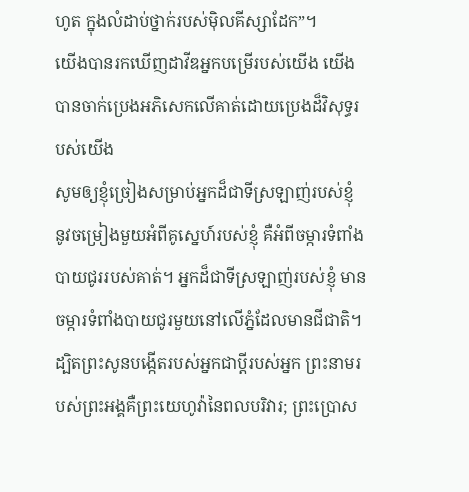ហូត ក្នុងលំដាប់ថ្នាក់របស់ម៉ិលគីស្សាដែក”។
យើងបានរកឃើញដាវីឌអ្នកបម្រើរបស់យើង យើងបានចាក់ប្រេងអភិសេកលើគាត់ដោយប្រេងដ៏វិសុទ្ធរបស់យើង
សូមឲ្យខ្ញុំច្រៀងសម្រាប់អ្នកដ៏ជាទីស្រឡាញ់របស់ខ្ញុំ នូវចម្រៀងមួយអំពីគូស្នេហ៍របស់ខ្ញុំ គឺអំពីចម្ការទំពាំងបាយជូររបស់គាត់។ អ្នកដ៏ជាទីស្រឡាញ់របស់ខ្ញុំ មានចម្ការទំពាំងបាយជូរមួយនៅលើភ្នំដែលមានជីជាតិ។
ដ្បិតព្រះសូនបង្កើតរបស់អ្នកជាប្ដីរបស់អ្នក ព្រះនាមរបស់ព្រះអង្គគឺព្រះយេហូវ៉ានៃពលបរិវារ; ព្រះប្រោស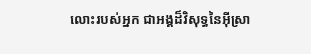លោះរបស់អ្នក ជាអង្គដ៏វិសុទ្ធនៃអ៊ីស្រា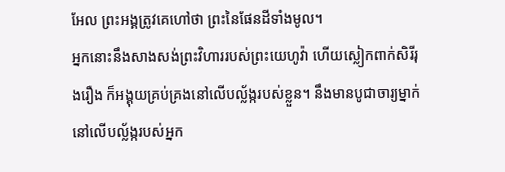អែល ព្រះអង្គត្រូវគេហៅថា ព្រះនៃផែនដីទាំងមូល។
អ្នកនោះនឹងសាងសង់ព្រះវិហាររបស់ព្រះយេហូវ៉ា ហើយស្លៀកពាក់សិរីរុងរឿង ក៏អង្គុយគ្រប់គ្រងនៅលើបល្ល័ង្ករបស់ខ្លួន។ នឹងមានបូជាចារ្យម្នាក់នៅលើបល្ល័ង្ករបស់អ្នក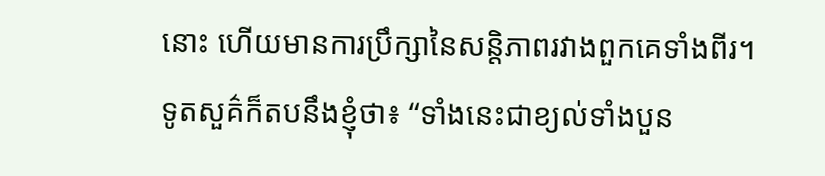នោះ ហើយមានការប្រឹក្សានៃសន្តិភាពរវាងពួកគេទាំងពីរ។
ទូតសួគ៌ក៏តបនឹងខ្ញុំថា៖ “ទាំងនេះជាខ្យល់ទាំងបួន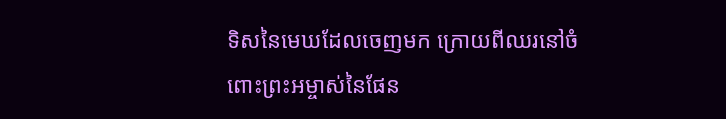ទិសនៃមេឃដែលចេញមក ក្រោយពីឈរនៅចំពោះព្រះអម្ចាស់នៃផែន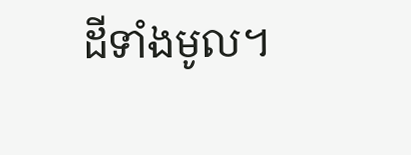ដីទាំងមូល។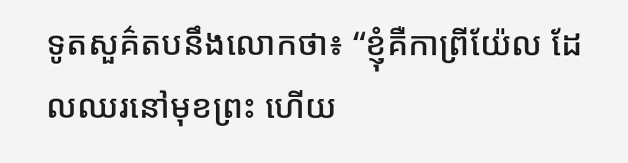ទូតសួគ៌តបនឹងលោកថា៖ “ខ្ញុំគឺកាព្រីយ៉ែល ដែលឈរនៅមុខព្រះ ហើយ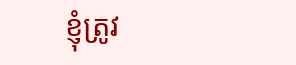ខ្ញុំត្រូវ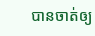បានចាត់ឲ្យ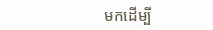មកដើម្បី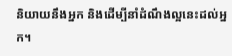និយាយនឹងអ្នក និងដើម្បីនាំដំណឹងល្អនេះដល់អ្នក។